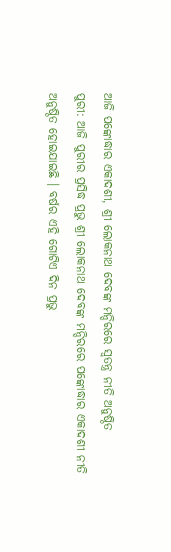ଆଜି ପଙ୍କୋଦ୍ଧାର ଏକାଦଶୀ, ଶ୍ରୀ ଲୋକନାଥ ଦେବଙ୍କ ମନ୍ଦିରରେ ସ୍ୱତନ୍ତ୍ର ନୀତି ଅନୁଷ୍ଠିତ
ପୁରୀ: ଆଜି ପୁରୀର ପ୍ରସିଦ୍ଧ ପ୍ରଭୁ ଶ୍ରୀ ଲୋକନାଥ ଦେବଙ୍କ ମନ୍ଦିରରେ ପଙ୍କୋଦ୍ଧାର ଏକାଦଶୀ ନୀତି ଅନୁଷ୍ଠିତ ହୋଇଯାଇଛି । ବର୍ଷର ଏହି ଗୋଟିଏ ଦିନ ପ୍ରଭୁ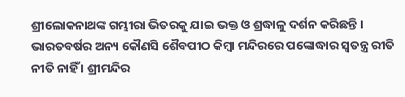ଶ୍ରୀଲୋକନାଥଙ୍କ ଗମ୍ଭୀରା ଭିତରକୁ ଯାଇ ଭକ୍ତ ଓ ଶ୍ରଦ୍ଧାଳୁ ଦର୍ଶନ କରିଛନ୍ତି । ଭାରତବର୍ଷର ଅନ୍ୟ କୌଣସି ଶୈବପୀଠ କିମ୍ୱା ମନ୍ଦିରରେ ପଙ୍କୋଦ୍ଧାର ସ୍ୱତନ୍ତ୍ର ରୀତି ନୀତି ନାହିଁ । ଶ୍ରୀମନ୍ଦିର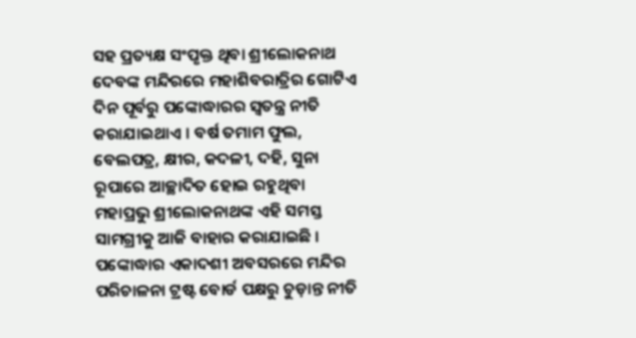ସହ ପ୍ରତ୍ୟକ୍ଷ ସଂପୃକ୍ତ ଥିବା ଶ୍ରୀଲୋକନାଥ ଦେବଙ୍କ ମନ୍ଦିରରେ ମହାଶିବରାତ୍ରିର ଗୋଟିଏ ଦିନ ପୂର୍ବରୁ ପଙ୍କୋଦ୍ଧାରର ସ୍ୱତନ୍ତ୍ର ନୀତି କରାଯାଇଥାଏ । ବର୍ଷ ତମାମ ଫୁଲ, ବେଲପତ୍ର, କ୍ଷୀର, କଦଳୀ, ଦହି, ସୁନା ରୂପାରେ ଆଚ୍ଛାଦିତ ହୋଇ ରହୁଥିବା ମହାପ୍ରଭୁ ଶ୍ରୀଲୋକନାଥଙ୍କ ଏହି ସମସ୍ତ ସାମଗ୍ରୀକୁ ଆଜି ବାହାର କରାଯାଇଛି ।
ପଙ୍କୋଦ୍ଧାର ଏକାଦଶୀ ଅବସରରେ ମନ୍ଦିର ପରିଚାଳନା ଟ୍ରଷ୍ଟ ବୋର୍ଡ ପକ୍ଷରୁ ଚୁଡ଼ାନ୍ତ ନୀତି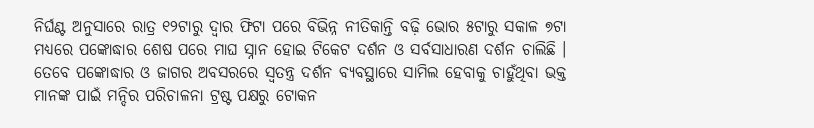ନିର୍ଘଣ୍ଟ ଅନୁସାରେ ରାତ୍ର ୧୨ଟାରୁ ଦ୍ୱାର ଫିଟା ପରେ ବିଭିନ୍ନ ନୀତିକାନ୍ତି ବଢ଼ି ଭୋର ୫ଟାରୁ ସକାଳ ୭ଟା ମଧ୍ୟରେ ପଙ୍କୋଦ୍ଧାର ଶେଷ ପରେ ମାଘ ସ୍ନାନ ହୋଇ ଟିକେଟ ଦର୍ଶନ ଓ ସର୍ବସାଧାରଣ ଦର୍ଶନ ଚାଲିଛି । ତେବେ ପଙ୍କୋଦ୍ଧାର ଓ ଜାଗର ଅବସରରେ ସ୍ୱତନ୍ତ୍ର ଦର୍ଶନ ବ୍ୟବସ୍ଥାରେ ସାମିଲ ହେବାକୁ ଚାହୁଁଥିବା ଭକ୍ତ ମାନଙ୍କ ପାଇଁ ମନ୍ଦିର ପରିଚାଳନା ଟ୍ରଷ୍ଟ ପକ୍ଷରୁ ଟୋକନ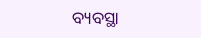ବ୍ୟବସ୍ଥା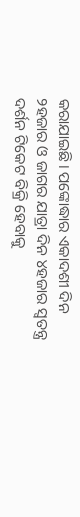କରାଯାଇଛି। ପଙ୍କୋଦ୍ଧାର ଏକାଦଶୀ ଦିନ ୨ହଜାର ଓ ଜାଗର ଯାତ୍ରା ଦିନ ୪ହଜାର ସ୍ବତନ୍ତ୍ର ଦର୍ଶନ ଟିକେଟ ବିକ୍ରି ହେବାକୁ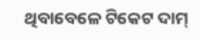ଥିବାବେଳେ ଟିକେଟ ଦାମ୍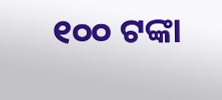୧୦୦ ଟଙ୍କା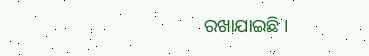ରଖାଯାଇଛି ।